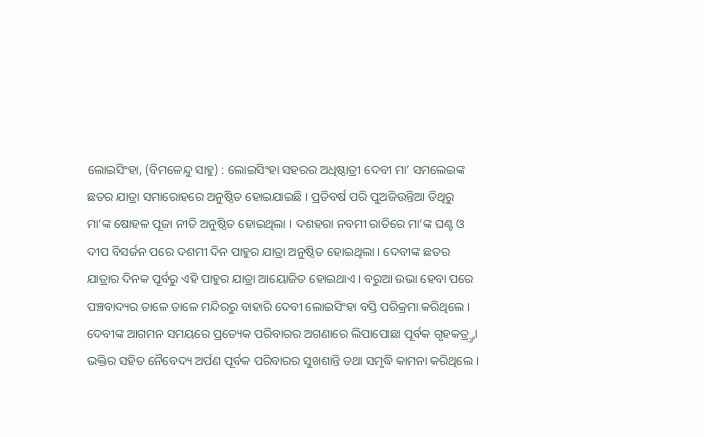ଲୋଇସିଂହା, (ବିମଳେନ୍ଦୁ ସାହୁ) : ଲୋଇସିଂହା ସହରର ଅଧିଷ୍ଠାତ୍ରୀ ଦେବୀ ମା’ ସମଲେଇଙ୍କ ଛତର ଯାତ୍ରା ସମାରୋହରେ ଅନୁଷ୍ଠିତ ହୋଇଯାଇଛି । ପ୍ରତିବର୍ଷ ପରି ପୁଅଜିଉନ୍ତିଆ ତିଥିରୁ ମା’ଙ୍କ ଷୋହଳ ପୂଜା ନୀତି ଅନୁଷ୍ଠିତ ହୋଇଥିଲା । ଦଶହରା ନବମୀ ରାତିରେ ମା’ଙ୍କ ଘଣ୍ଟ ଓ ଦୀପ ବିସର୍ଜନ ପରେ ଦଶମୀ ଦିନ ପାହୁର ଯାତ୍ରା ଅନୁଷ୍ଠିତ ହୋଇଥିଲା । ଦେବୀଙ୍କ ଛତର ଯାତ୍ରାର ଦିନକ ପୂର୍ବରୁ ଏହି ପାହୁର ଯାତ୍ରା ଆୟୋଜିତ ହୋଇଥାଏ । ବରୁଆ ଉଭା ହେବା ପରେ ପଞ୍ଚବାଦ୍ୟର ତାଳେ ତାଳେ ମନ୍ଦିରରୁ ବାହାରି ଦେବୀ ଲୋଇସିଂହା ବସ୍ତି ପରିକ୍ରମା କରିଥିଲେ । ଦେବୀଙ୍କ ଆଗମନ ସମୟରେ ପ୍ରତ୍ୟେକ ପରିବାରର ଅଗଣାରେ ଲିପାପୋଛା ପୂର୍ବକ ଗୃହକତ୍ର୍ତ୍ତା ଭକ୍ତିର ସହିତ ନୈବେଦ୍ୟ ଅର୍ପଣ ପୂର୍ବକ ପରିବାରର ସୁଖଶାନ୍ତି ତଥା ସମୃଦ୍ଧି କାମନା କରିଥିଲେ ।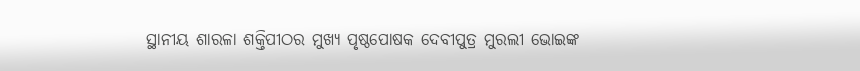ସ୍ଥାନୀୟ ଶାରଳା ଶକ୍ତିପୀଠର ମୁଖ୍ୟ ପୃଷ୍ଠପୋଷକ ଦେବୀପୁତ୍ର ମୁରଲୀ ଭୋଇଙ୍କ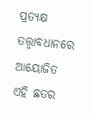ପ୍ରତ୍ୟକ୍ଷ ତତ୍ତ୍ୱାବଧାନରେ ଆୟୋଜିତ ଏହି ଛତର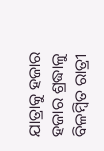ଯାତ୍ରାକୁ ହଜାର ହଜାର ଶ୍ରଦ୍ଧାଳୁ ବିଳମ୍ବିତ ରାତ୍ରୀ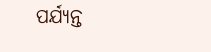ପର୍ଯ୍ୟନ୍ତ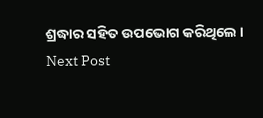ଶ୍ରଦ୍ଧାର ସହିତ ଉପଭୋଗ କରିଥିଲେ ।
Next Post